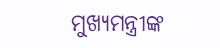ମୁଖ୍ୟମନ୍ତ୍ରୀଙ୍କ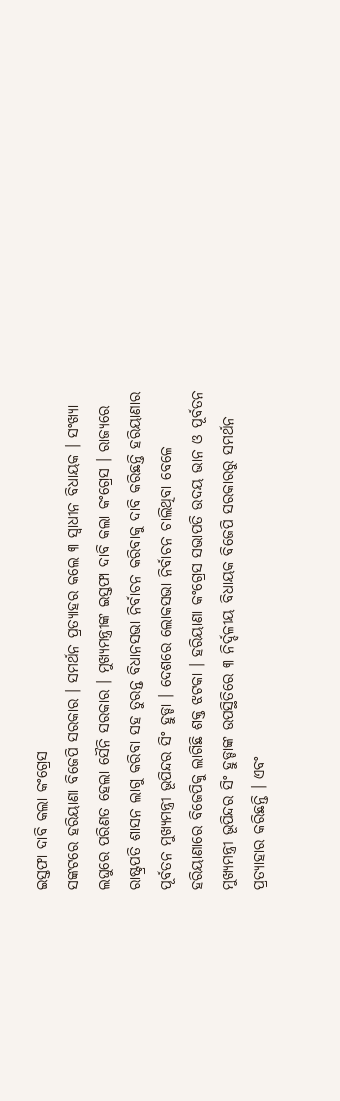ଇସ୍ତଫା ଦାବି କଲା କଂଗ୍ରେସ
ସଙ୍କଟରେ ହରିୟାଣା ବିଜେପି ସରକାର । ସମର୍ଥନ ପ୍ରତ୍ୟାହର କଲେ ୩ ସ୍ୱାଧୀନ ବିଧାୟକ । ସଂଖ୍ୟା ଲଘୁରେ ପରିଣତ ହେଲା ସୈନି ସରକାର । ମୁଖ୍ୟମନ୍ତ୍ରୀଙ୍କ ଇସ୍ତଫା ଦାବି କଲା କଂଗ୍ରେସ । ରାଜ୍ୟରେ ରାଷ୍ଟ୍ରପତି ଶାସନ ଲାଗୁ କରିବା ସହ ତୁରନ୍ତ ବିଧାନସଭା ନିର୍ବାଚନ କରିବାକୁ ଦାବି କରିଛନ୍ତି ହରିୟାଣାର ପୂର୍ବତନ ମୁଖ୍ୟମନ୍ତ୍ରୀ ଭୂପିନ୍ଦର ସିଂ ହୁଡ୍ଡା । ଦେଶରେ ଲୋକସଭା ନିର୍ବାଚନ ଚାଲିଥିବା ବେଳେ ହରିୟାଣାରେ ବିଜେପିକୁ ଲାଗିଛି ଶକ୍ତ ଝଟକା । ହରିୟାଣା କଂଗ୍ରେସ ସଭାପତି ଉଦୟ ଭାନ ଓ ପୂର୍ବତନ ମୁଖ୍ୟମନ୍ତ୍ରୀ ଭୂପିନ୍ଦର ସିଂ ହୁଡ୍ଡାଙ୍କ ଉପସ୍ଥିତିରେ ୩ ନିର୍ଦ୍ଦଳୀୟ ବିଧାୟକ ବିଜେପି ସରକାରରୁ ସମର୍ଥନ ପ୍ରତ୍ୟାହାର କରିଛନ୍ତି । ଏବଂ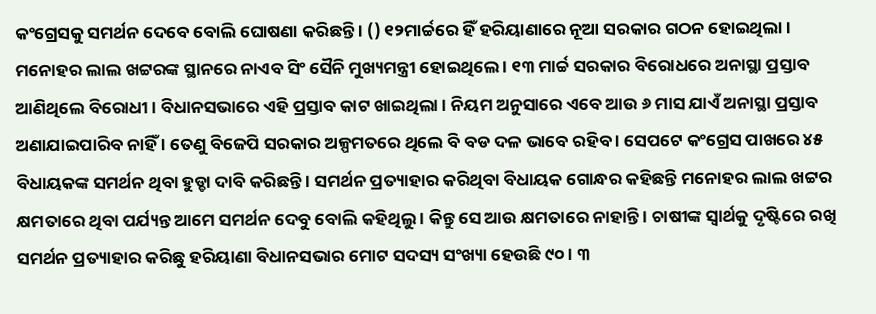କଂଗ୍ରେସକୁ ସମର୍ଥନ ଦେବେ ବୋଲି ଘୋଷଣା କରିଛନ୍ତି । () ୧୨ମାର୍ଚ୍ଚରେ ହିଁ ହରିୟାଣାରେ ନୂଆ ସରକାର ଗଠନ ହୋଇଥିଲା । ମନୋହର ଲାଲ ଖଟ୍ଟରଙ୍କ ସ୍ଥାନରେ ନାଏବ ସିଂ ସୈନି ମୁଖ୍ୟମନ୍ତ୍ରୀ ହୋଇଥିଲେ । ୧୩ ମାର୍ଚ୍ଚ ସରକାର ବିରୋଧରେ ଅନାସ୍ଥା ପ୍ରସ୍ତାବ ଆଣିଥିଲେ ବିରୋଧୀ । ବିଧାନସଭାରେ ଏହି ପ୍ରସ୍ତାବ କାଟ ଖାଇଥିଲା । ନିୟମ ଅନୁସାରେ ଏବେ ଆଉ ୬ ମାସ ଯାଏଁ ଅନାସ୍ଥା ପ୍ରସ୍ତାବ ଅଣାଯାଇପାରିବ ନାହିଁ । ତେଣୁ ବିଜେପି ସରକାର ଅଳ୍ପମତରେ ଥିଲେ ବି ବଡ ଦଳ ଭାବେ ରହିବ । ସେପଟେ କଂଗ୍ରେସ ପାଖରେ ୪୫ ବିଧାୟକଙ୍କ ସମର୍ଥନ ଥିବା ହୁଡ୍ଡା ଦାବି କରିଛନ୍ତି । ସମର୍ଥନ ପ୍ରତ୍ୟାହାର କରିଥିବା ବିଧାୟକ ଗୋନ୍ଧର କହିଛନ୍ତି ମନୋହର ଲାଲ ଖଟ୍ଟର କ୍ଷମତାରେ ଥିବା ପର୍ଯ୍ୟନ୍ତ ଆମେ ସମର୍ଥନ ଦେବୁ ବୋଲି କହିଥିଲୁ । କିନ୍ତୁ ସେ ଆଉ କ୍ଷମତାରେ ନାହାନ୍ତି । ଚାଷୀଙ୍କ ସ୍ୱାର୍ଥକୁ ଦୃଷ୍ଟିରେ ରଖି ସମର୍ଥନ ପ୍ରତ୍ୟାହାର କରିଛୁ ହରିୟାଣା ବିଧାନସଭାର ମୋଟ ସଦସ୍ୟ ସଂଖ୍ୟା ହେଉଛି ୯୦ । ୩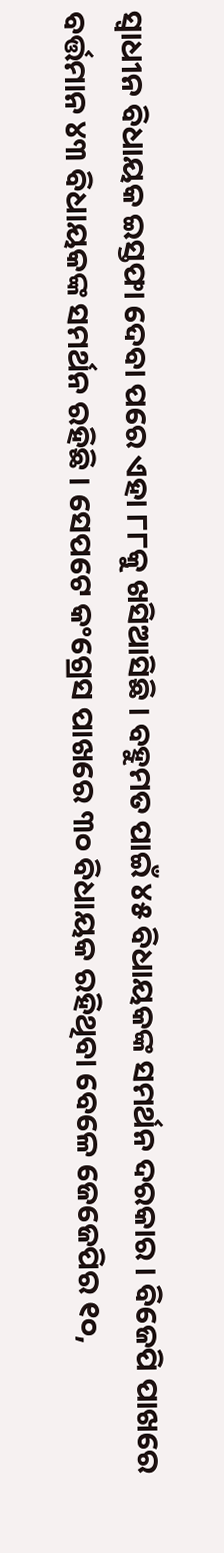ସ୍ୱାଧୀନ ବିଧାୟକ ଇସ୍ତଫା ଦେବା ପରେ ଏହା ୮୮କୁ ଖସିଆସିଛି । ବହୁମତ ପାଇଁ ୪୫ ବିଧାୟକଙ୍କ ସମର୍ଥନ ଦରକାର । ବିଜେପି ପାଖରେ ବର୍ତ୍ତମାନ ୪୩ ବିଧାୟକଙ୍କ ସମର୍ଥନ ରହିଛି । ସେପଟେ କଂଗ୍ରେସ ପାଖରେ ୩୦ ବିଧାୟକ ରହିଥିବା ବେଳେ ଜେଜେପିର ୧୦,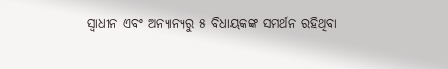ସ୍ୱାଧୀନ ଏବଂ ଅନ୍ୟାନ୍ୟରୁ ୫ ବିଧାୟକଙ୍କ ସମର୍ଥନ ରହିଥିବା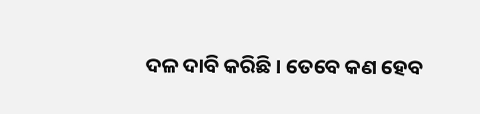ଦଳ ଦାବି କରିଛି । ତେବେ କଣ ହେବ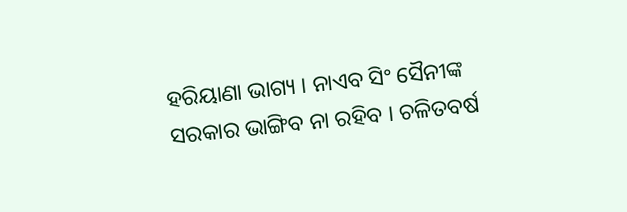ହରିୟାଣା ଭାଗ୍ୟ । ନାଏବ ସିଂ ସୈନୀଙ୍କ ସରକାର ଭାଙ୍ଗିବ ନା ରହିବ । ଚଳିତବର୍ଷ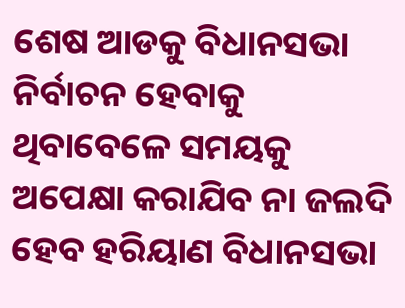ଶେଷ ଆଡକୁ ବିଧାନସଭା ନିର୍ବାଚନ ହେବାକୁ ଥିବାବେଳେ ସମୟକୁ ଅପେକ୍ଷା କରାଯିବ ନା ଜଲଦି ହେବ ହରିୟାଣ ବିଧାନସଭା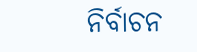ନିର୍ବାଚନ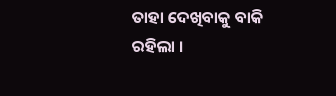ତାହା ଦେଖିବାକୁ ବାକି ରହିଲା ।